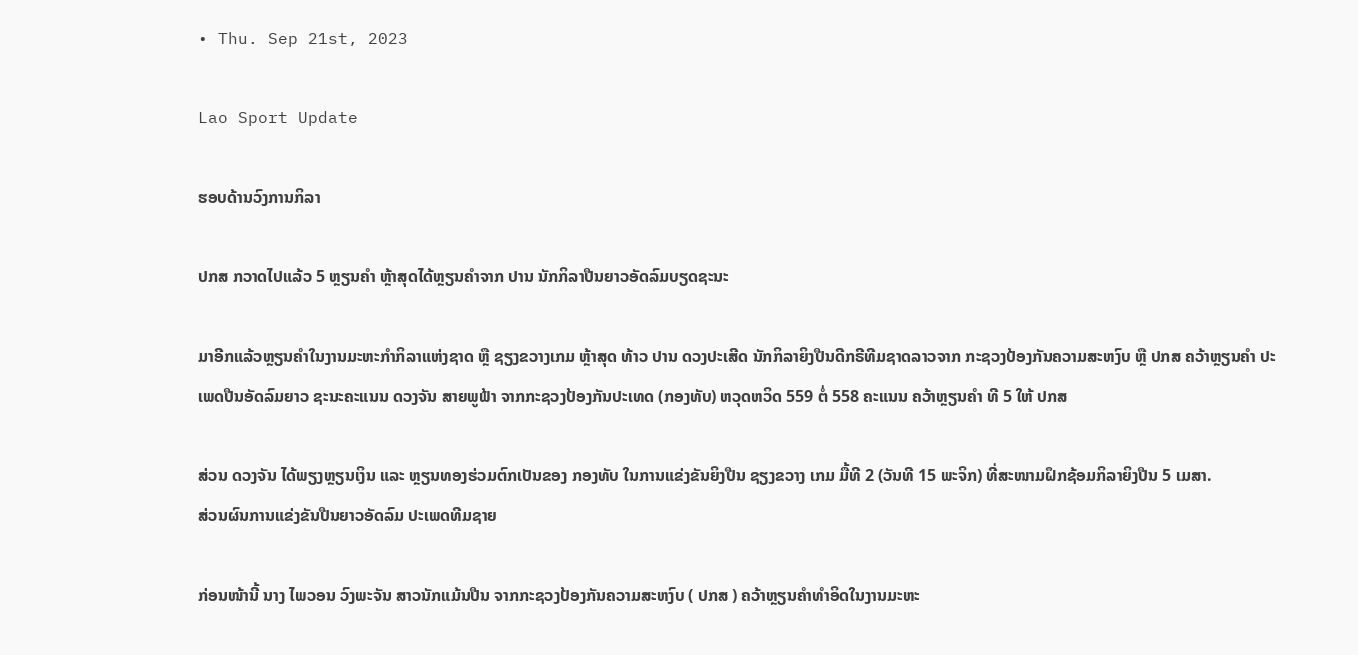• Thu. Sep 21st, 2023

Lao Sport Update

ຮອບດ້ານວົງການກິລາ

ປກສ ກວາດໄປແລ້ວ 5 ຫຼຽນຄໍາ ຫຼ້າສຸດໄດ້ຫຼຽນຄໍາຈາກ ປານ ນັກກິລາປືນຍາວອັດລົມບຽດຊະນະ

ມາອີກແລ້ວຫຼຽນຄໍາໃນງານມະຫະກໍາກິລາແຫ່ງຊາດ ຫຼື ຊຽງຂວາງເກມ ຫຼ້າສຸດ ທ້າວ ປານ ດວງປະເສີດ ນັກກິລາຍິງປືນດີກຣີທີມຊາດລາວຈາກ ກະຊວງປ້ອງກັນຄວາມສະຫງົບ ຫຼື ປກສ ຄວ້າຫຼຽນຄໍາ ປະເພດປືນອັດລົມຍາວ ຊະນະຄະແນນ ດວງຈັນ ສາຍພູຟ້າ ຈາກກະຊວງປ້ອງກັນປະເທດ (ກອງທັບ) ຫວຸດຫວິດ 559 ຕໍ່ 558 ຄະແນນ ຄວ້າຫຼຽນຄຳ ທີ 5 ໃຫ້ ປກສ

ສ່ວນ ດວງຈັນ ໄດ້ພຽງຫຼຽນເງິນ ແລະ ຫຼຽນທອງຮ່ວມຕົກເປັນຂອງ ກອງທັບ ໃນການແຂ່ງຂັນຍິງປືນ ຊຽງຂວາງ ເກມ ມື້ທີ 2 (ວັນທີ 15 ພະຈິກ) ທີ່ສະໜາມຝຶກຊ້ອມກິລາຍິງປືນ 5 ເມສາ.
ສ່ວນຜົນການແຂ່ງຂັນປືນຍາວອັດລົມ ປະເພດທີມຊາຍ

ກ່ອນໜ້ານີ້ ນາງ ໄພວອນ ວົງພະຈັນ ສາວນັກແມ້ນປືນ ຈາກກະຊວງປ້ອງກັນຄວາມສະຫງົບ ( ປກສ ) ຄວ້າຫຼຽນຄໍາທໍາອິດໃນງານມະຫະ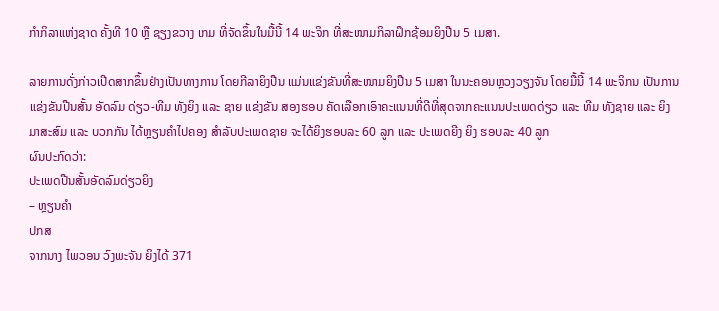ກໍາກິລາແຫ່ງຊາດ ຄັ້ງທີ 10 ຫຼື ຊຽງຂວາງ ເກມ ທີ່ຈັດຂຶ້ນໃນມື້ນີ້ 14 ພະຈິກ ທີ່ສະໜາມກິລາຝຶກຊ້ອມຍິງປືນ 5 ເມສາ.

ລາຍການດັ່ງກ່າວເປີດສາກຂຶ້ນຢ່າງເປັນທາງການ ໂດຍກີລາຍິງປືນ ແມ່ນແຂ່ງຂັນທີ່ສະໜາມຍິງປືນ 5 ເມສາ ໃນນະຄອນຫຼວງວຽງຈັນ ໂດຍມື້ນີ້ 14 ພະຈິກນ ເປັນການແຂ່ງຂັນປືນສັ້ນ ອັດລົມ ດ່ຽວ-ທີມ ທັງຍິງ ແລະ ຊາຍ ແຂ່ງຂັນ ສອງຮອບ ຄັດເລືອກເອົາຄະແນນທີ່ດີທີ່ສຸດຈາກຄະແນນປະເພດດ່ຽວ ແລະ ທີມ ທັງຊາຍ ແລະ ຍິງ ມາສະສົມ ແລະ ບວກກັນ ໄດ້ຫຼຽນຄຳໄປຄອງ ສຳລັບປະເພດຊາຍ ຈະໄດ້ຍິງຮອບລະ 60 ລູກ ແລະ ປະເພດຍີງ ຍິງ ຮອບລະ 40 ລູກ
ຜົນປະກົດວ່າ:
ປະເພດປືນສັ້ນອັດລົມດ່ຽວຍິງ
– ຫຼຽນຄຳ
ປກສ
ຈາກນາງ ໄພວອນ ວົງພະຈັນ ຍິງໄດ້ 371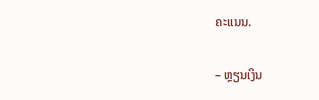ຄະແນນ.

– ຫຼຽນເງິນ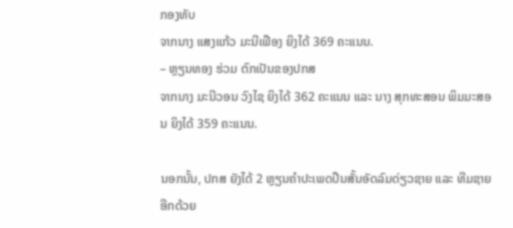ກອງທັບ
ຈາກນາງ ແສງແກ້ວ ມະນີເຟືອງ ຍິງໄດ້ 369 ຄະແນນ.
– ຫຼຽນທອງ ຮ່ວມ ຕົກເປັນຂອງປກສ
ຈາກນາງ ມະນີວອນ ວົງໄຊ ຍິງໄດ້ 362 ຄະແນນ ແລະ ນາງ ສຸກທະສອນ ພິມມະສອນ ຍິງໄດ້ 359 ຄະແນນ.

ນອກນັ້ນ, ປກສ ຍັງໄດ້ 2 ຫຼຽນຄໍາປະເພດປືນສັ້ນອັດລົມດ່ຽວຊາຍ ແລະ ທີມຊາຍ ອີກດ້ວຍ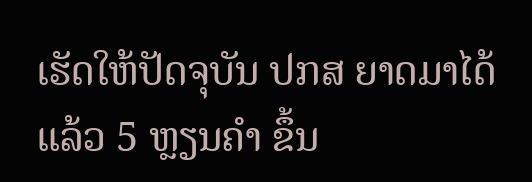ເຮັດໃຫ້ປັດຈຸບັນ ປກສ ຍາດມາໄດ້ແລ້ວ 5 ຫຼຽນຄໍາ ຂຶ້ນ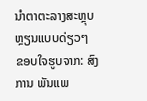ນໍາຕາຕະລາງສະຫຼຸບຫຼຽນແບບດ່ຽວໆ
ຂອບໃຈຮູບຈາກ: ສົງການ ພັນແພ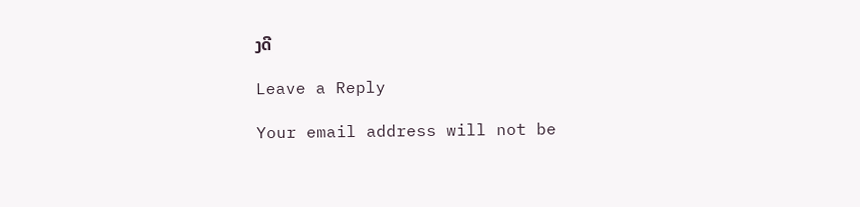ງດີ

Leave a Reply

Your email address will not be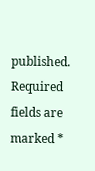published. Required fields are marked *